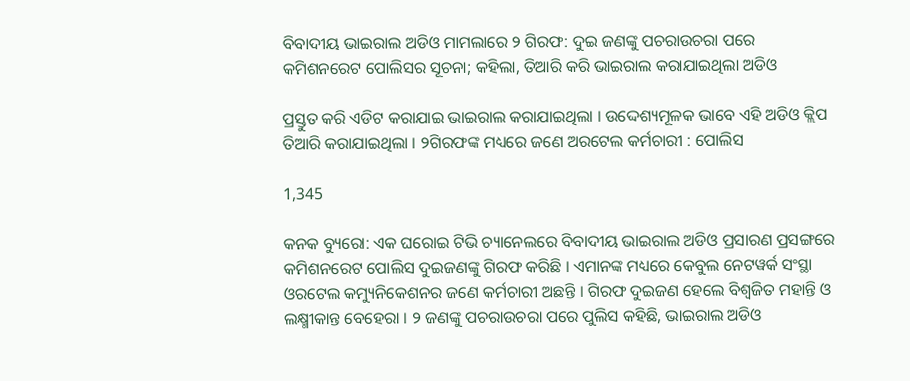ବିବାଦୀୟ ଭାଇରାଲ ଅଡିଓ ମାମଲାରେ ୨ ଗିରଫ: ଦୁଇ ଜଣଙ୍କୁ ପଚରାଉଚରା ପରେ କମିଶନରେଟ ପୋଲିସର ସୂଚନା; କହିଲା, ତିଆରି କରି ଭାଇରାଲ କରାଯାଇଥିଲା ଅଡିଓ

ପ୍ରସ୍ତୁତ କରି ଏଡିଟ କରାଯାଇ ଭାଇରାଲ କରାଯାଇଥିଲା । ଉଦ୍ଦେଶ୍ୟମୂଳକ ଭାବେ ଏହି ଅଡିଓ କ୍ଲିପ ତିଆରି କରାଯାଇଥିଲା । ୨ଗିରଫଙ୍କ ମଧ୍ୟରେ ଜଣେ ଅରଟେଲ କର୍ମଚାରୀ : ପୋଲିସ

1,345

କନକ ବ୍ୟୁରୋ: ଏକ ଘରୋଇ ଟିଭି ଚ୍ୟାନେଲରେ ବିବାଦୀୟ ଭାଇରାଲ ଅଡିଓ ପ୍ରସାରଣ ପ୍ରସଙ୍ଗରେ କମିଶନରେଟ ପୋଲିସ ଦୁଇଜଣଙ୍କୁ ଗିରଫ କରିଛି । ଏମାନଙ୍କ ମଧ୍ୟରେ କେବୁଲ ନେଟୱର୍କ ସଂସ୍ଥା ଓରଟେଲ କମ୍ୟୁନିକେଶନର ଜଣେ କର୍ମଚାରୀ ଅଛନ୍ତି । ଗିରଫ ଦୁଇଜଣ ହେଲେ ବିଶ୍ୱଜିତ ମହାନ୍ତି ଓ ଲକ୍ଷ୍ମୀକାନ୍ତ ବେହେରା । ୨ ଜଣଙ୍କୁ ପଚରାଉଚରା ପରେ ପୁଲିସ କହିଛି, ଭାଇରାଲ ଅଡିଓ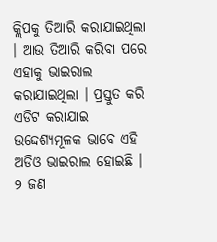କ୍ଲିପକୁ ତିଆରି କରାଯାଇଥିଲା । ଆଉ ତିଆରି କରିବା ପରେ ଏହାକୁ ଭାଇରାଲ କରାଯାଇଥିଲା । ପ୍ରସ୍ତୁତ କରି ଏଡିଟ କରାଯାଇ ଉଦ୍ଦେଶ୍ୟମୂଳକ ଭାବେ ଏହି ଅଡିଓ ଭାଇରାଲ ହୋଇଛି । ୨ ଜଣ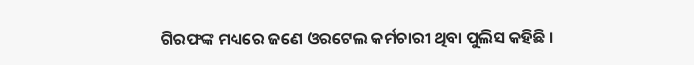ଗିରଫଙ୍କ ମଧ୍ୟରେ ଜଣେ ଓରଟେଲ କର୍ମଚାରୀ ଥିବା ପୁଲିସ କହିଛି ।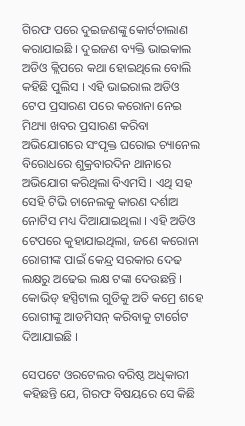ଗିରଫ ପରେ ଦୁଇଜଣଙ୍କୁ କୋର୍ଟଚାଲାଣ କରାଯାଇଛି । ଦୁଇଜଣ ବ୍ୟକ୍ତି ଭାଇକାଲ ଅଡିଓ କ୍ଲିପରେ କଥା ହୋଇଥିଲେ ବୋଲି କହିଛି ପୁଲିସ । ଏହି ଭାଇରାଲ ଅଡିଓ ଟେପ ପ୍ରସାରଣ ପରେ କରୋନା ନେଇ ମିଥ୍ୟା ଖବର ପ୍ରସାରଣ କରିବା ଅଭିଯୋଗରେ ସଂପୃକ୍ତ ଘରୋଇ ଚ୍ୟାନେଲ ବିରୋଧରେ ଶୁକ୍ରବାରଦିନ ଥାନାରେ ଅଭିଯୋଗ କରିଥିଲା ବିଏମସି । ଏଥି ସହ ସେହି ଟିଭି ଚାନେଲକୁ କାରଣ ଦର୍ଶାଅ ନୋଟିସ ମଧ୍ୟ ଦିଆଯାଇଥିଲା । ଏହି ଅଡିଓ ଟେପରେ କୁହାଯାଇଥିଲା, ଜଣେ କରୋନା ରୋଗୀଙ୍କ ପାଇଁ କେନ୍ଦ୍ର ସରକାର ଦେଢ ଲକ୍ଷରୁ ଅଢେଇ ଲକ୍ଷ ଟଙ୍କା ଦେଉଛନ୍ତି । କୋଭିଡ୍ ହସ୍ପିଟାଲ ଗୁଡିକୁ ଅତି କମ୍ରେ ଶହେ ରୋଗୀଙ୍କୁ ଆଡମିସନ୍ କରିବାକୁ ଟାର୍ଗେଟ ଦିଆଯାଇଛି ।

ସେପଟେ ଓରଟେଲର ବରିଷ୍ଠ ଅଧିକାରୀ କହିଛନ୍ତି ଯେ, ଗିରଫ ବିଷୟରେ ସେ କିଛି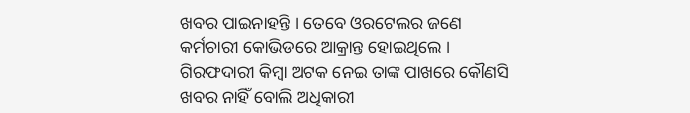ଖବର ପାଇନାହନ୍ତି । ତେବେ ଓରଟେଲର ଜଣେ କର୍ମଚାରୀ କୋଭିଡରେ ଆକ୍ରାନ୍ତ ହୋଇଥିଲେ । ଗିରଫଦାରୀ କିମ୍ବା ଅଟକ ନେଇ ତାଙ୍କ ପାଖରେ କୌଣସି ଖବର ନାହିଁ ବୋଲି ଅଧିକାରୀ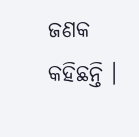ଜଣକ କହିଛନ୍ତି ।